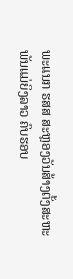ພະແນກ ຮສສ ສະຫຼອງວັນສ້າງຕັ້ງສະຫະພັນແມ່ຍິງລາວ ຄົບຮອບ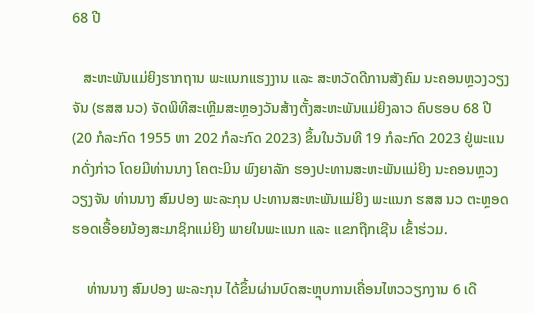68 ປີ

   ສະຫະພັນແມ່ຍິງຮາກຖານ ພະແນກແຮງງານ ແລະ ສະຫວັດດີການສັງຄົມ ນະຄອນຫຼວງວຽງຈັນ (ຮສສ ນວ) ຈັດພິທີສະເຫຼີມສະຫຼອງວັນສ້າງຕັ້ງສະຫະພັນແມ່ຍິງລາວ ຄົບຮອບ 68 ປີ (20 ກໍລະກົດ 1955 ຫາ 202 ກໍລະກົດ 2023) ຂຶ້ນໃນວັນທີ 19 ກໍລະກົດ 2023 ຢູ່ພະແນກດັ່ງກ່າວ ໂດຍມີທ່ານນາງ ໂຄຕະມິນ ພົງຍາລັກ ຮອງປະທານສະຫະພັນແມ່ຍິງ ນະຄອນຫຼວງວຽງຈັນ ທ່ານນາງ ສົມປອງ ພະລະກຸນ ປະທານສະຫະພັນແມ່ຍິງ ພະແນກ ຮສສ ນວ ຕະຫຼອດຮອດເອື້ອຍນ້ອງສະມາຊິກແມ່ຍິງ ພາຍໃນພະແນກ ແລະ ແຂກຖືກເຊີນ ເຂົ້າຮ່ວມ.

    ທ່ານນາງ ສົມປອງ ພະລະກຸນ ໄດ້ຂຶ້ນຜ່ານບົດສະຫຼຸບການເຄື່ອນໄຫວວຽກງານ 6 ເດື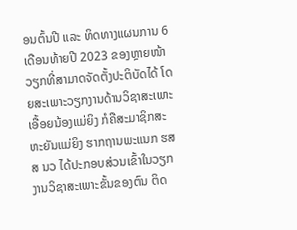ອນຕົ້ນປີ ແລະ ທິດທາງແຜນການ 6 ເດືອນທ້າຍປີ 2023 ຂອງຫຼາຍໜ້າວຽກທີ່ສາມາດຈັດຕັ້ງປະຕິບັດໄດ້ ໂດຍສະເພາະວຽກງານດ້ານວິຊາສະເພາະ ເອື້ອຍນ້ອງແມ່ຍິງ ກໍຄືສະມາຊິກສະຫະຍັນແມ່ຍິງ ຮາກຖານພະແນກ ຮສສ ນວ ໄດ້ປະກອບສ່ວນເຂົ້າໃນວຽກງານວິຊາສະເພາະຂັ້ນຂອງຕົນ ຕິດ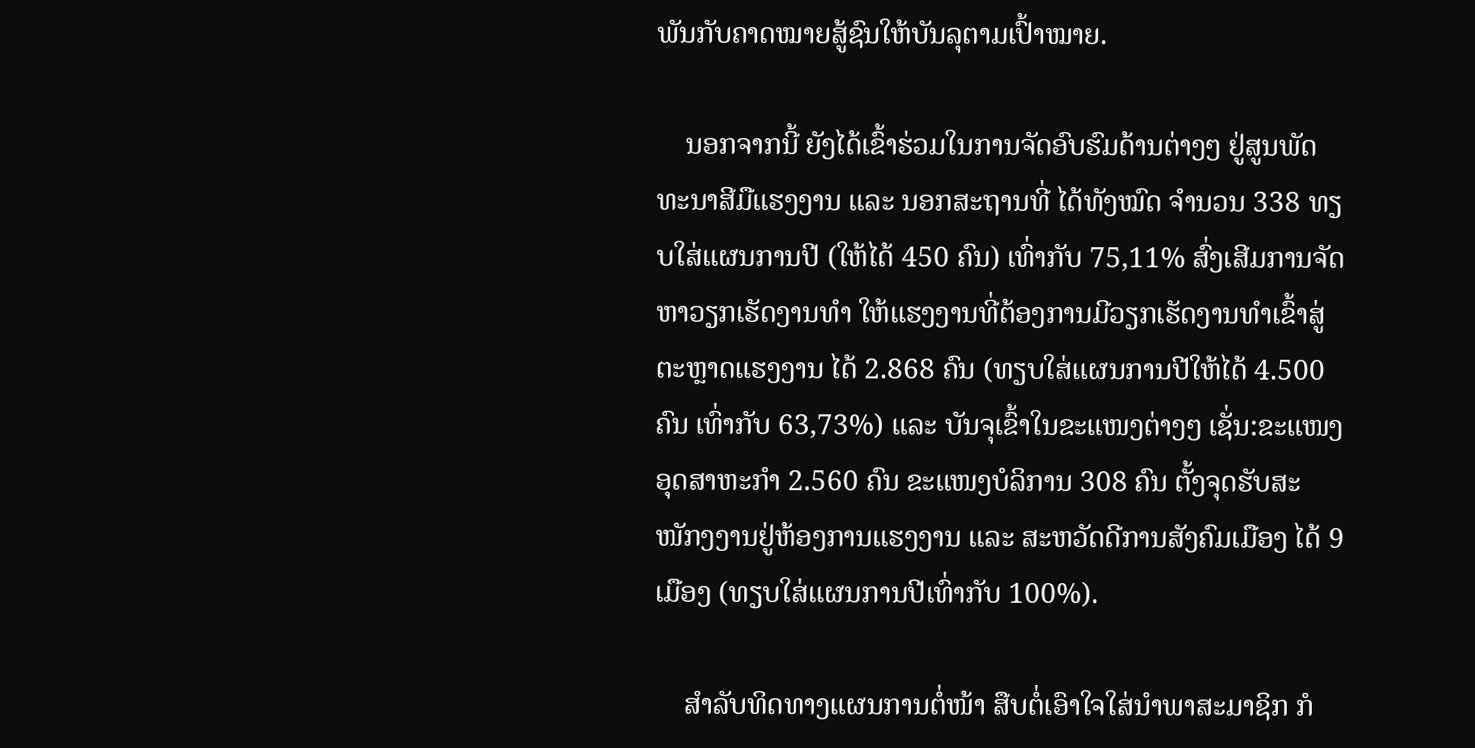ພັນກັບຄາດໝາຍສູ້ຊົນໃຫ້ບັນລຸຕາມເປົ້າໝາຍ.

    ນອກຈາກນີ້ ຍັງໄດ້ເຂົ້າຮ່ວມໃນການຈັດອົບຮົມດ້ານຕ່າງໆ ຢູ່ສູນພັດທະນາສີມືແຮງງານ ແລະ ນອກສະຖານທີ່ ໄດ້ທັງໝົດ ຈຳນວນ 338 ທຽບໃສ່ແຜນການປີ (ໃຫ້ໄດ້ 450 ຄົນ) ເທົ່າກັບ 75,11% ສົ່ງເສີມການຈັດຫາວຽກເຮັດງານທຳ ໃຫ້ແຮງງານທີ່ຕ້ອງການມີວຽກເຮັດງານທໍາເຂົ້າສູ່ຕະຫຼາດແຮງງານ ໄດ້ 2.868 ຄົນ (ທຽບໃສ່ແຜນການປີໃຫ້ໄດ້ 4.500 ຄົນ ເທົ່າກັບ 63,73%) ແລະ ບັນຈຸເຂົ້າໃນຂະແໜງຕ່າງໆ ເຊັ່ນ:ຂະແໜງອຸດສາຫະກຳ 2.560 ຄົນ ຂະແໜງບໍລິການ 308 ຄົນ ຕັ້ງຈຸດຮັບສະໜັກງງານຢູ່ຫ້ອງການແຮງງານ ແລະ ສະຫວັດດີການສັງຄົມເມືອງ ໄດ້ 9 ເມືອງ (ທຽບໃສ່ແຜນການປີເທົ່າກັບ 100%).

    ສໍາລັບທິດທາງແຜນການຕໍ່ໜ້າ ສືບຕໍ່ເອົາໃຈໃສ່ນຳພາສະມາຊິກ ກໍ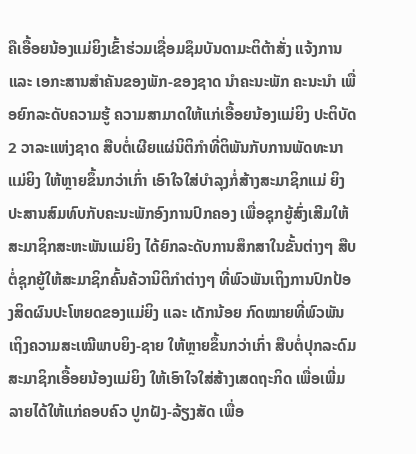ຄືເອື້ອຍນ້ອງແມ່ຍິງເຂົ້າຮ່ວມເຊື່ອມຊຶມບັນດາມະຕິຕ້າສັ່ງ ແຈ້ງການ ແລະ ເອກະສານສຳຄັນຂອງພັກ-ຂອງຊາດ ນຳຄະນະພັກ ຄະນະນຳ ເພື່ອຍົກລະດັບຄວາມຮູ້ ຄວາມສາມາດໃຫ້ແກ່ເອື້ອຍນ້ອງແມ່ຍິງ ປະຕິບັດ 2 ວາລະແຫ່ງຊາດ ສືບຕໍ່ເຜີຍແຜ່ນິຕິກຳທີ່ຕິພັນກັບການພັດທະນາແມ່ຍິງ ໃຫ້ຫຼາຍຂຶ້ນກວ່າເກົ່າ ເອົາໃຈໃສ່ບຳລຸງກໍ່ສ້າງສະມາຊິກແມ່ ຍິງ ປະສານສົມທົບກັບຄະນະພັກອົງການປົກຄອງ ເພື່ອຊຸກຍູ້ສົ່ງເສີມໃຫ້ສະມາຊິກສະຫະພັນແມ່ຍິງ ໄດ້ຍົກລະດັບການສຶກສາໃນຂັ້ນຕ່າງໆ ສືບຕໍ່ຊຸກຍູ້ໃຫ້ສະມາຊິກຄົ້ນຄ້ວານິຕິກຳຕ່າງໆ ທີ່ພົວພັນເຖິງການປົກປ້ອງສິດຜົນປະໂຫຍດຂອງແມ່ຍິງ ແລະ ເດັກນ້ອຍ ກົດໝາຍທີ່ພົວພັນເຖິງຄວາມສະເໝີພາບຍິງ-ຊາຍ ໃຫ້ຫຼາຍຂຶ້ນກວ່າເກົ່າ ສືບຕໍ່ປຸກລະດົມສະມາຊິກເອື້ອຍນ້ອງແມ່ຍິງ ໃຫ້ເອົາໃຈໃສ່ສ້າງເສດຖະກິດ ເພື່ອເພີ່ມລາຍໄດ້ໃຫ້ແກ່ຄອບຄົວ ປູກຝັງ-ລ້ຽງສັດ ເພື່ອ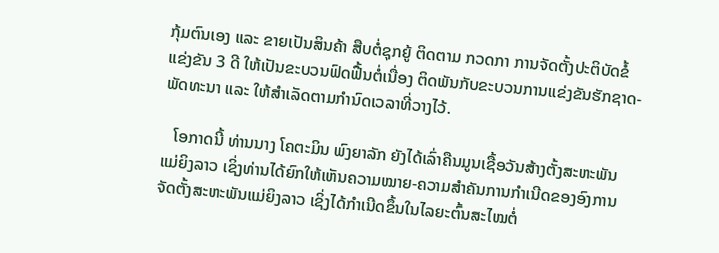ກຸ້ມຕົນເອງ ແລະ ຂາຍເປັນສິນຄ້າ ສືບຕໍ່ຊຸກຍູ້ ຕິດຕາມ ກວດກາ ການຈັດຕັ້ງປະຕິບັດຂໍ້ແຂ່ງຂັນ 3 ດີ ໃຫ້ເປັນຂະບວນຟົດຟື້ນຕໍ່ເນື່ອງ ຕິດພັນກັບຂະບວນການແຂ່ງຂັນຮັກຊາດ-ພັດທະນາ ແລະ ໃຫ້ສໍາເລັດຕາມກໍານົດເວລາທີ່ວາງໄວ້.

   ໂອກາດນີ້ ທ່ານນາງ ໂຄຕະມິນ ພົງຍາລັກ ຍັງໄດ້ເລົ່າຄືນມູນເຊື້ອວັນສ້າງຕັ້ງສະຫະພັນແມ່ຍິງລາວ ເຊິ່ງທ່ານໄດ້ຍົກໃຫ້ເຫັນຄວາມໝາຍ-ຄວາມສຳຄັນການກຳເນີດຂອງອົງການຈັດຕັ້ງສະຫະພັນແມ່ຍິງລາວ ເຊິ່ງໄດ້ກຳເນີດຂຶ້ນໃນໄລຍະຕົ້ນສະໄໝຕໍ່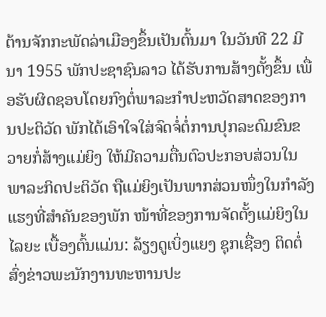ຕ້ານຈັກກະພັດລ່າເມືອງຂຶ້ນເປັນຕົ້ນມາ ໃນວັນທີ 22 ມີນາ 1955 ພັກປະຊາຊົນລາວ ໄດ້ຮັບການສ້າງຕັ້ງຂຶ້ນ ເພື່ອຮັບຜິດຊອບໂດຍກົງຕໍ່ພາລະກຳປະຫວັດສາດຂອງການປະຕິວັດ ພັກໄດ້ເອົາໃຈໃສ່ຈົດຈໍ່ຕໍ່ການປຸກລະດົມຂົນຂວາຍກໍ່ສ້າງແມ່ຍິງ ໃຫ້ມີຄວາມຕື່ນຕົວປະກອບສ່ວນໃນພາລະກິດປະຕິວັດ ຖືແມ່ຍິງເປັນພາກສ່ວນໜຶ່ງໃນກຳລັງແຮງທີ່ສຳຄັນຂອງພັກ ໜ້າທີ່ຂອງການຈັດຕັ້ງແມ່ຍິງໃນໄລຍະ ເບື້ອງຕົ້ນແມ່ນ: ລ້ຽງດູເບິ່ງແຍງ ຊຸກເຊື່ອງ ຕິດຕໍ່ ສົ່ງຂ່າວພະນັກງານທະຫານປະ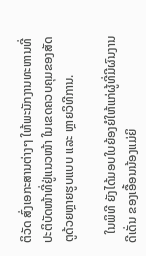ຕິວັດ ສົ່ງເອກະສານຕ່າງໆ ໃຫ້ພະນັກງານທະຫານທີ່ປະຕິບັດໜ້າທີ່ຢູ່ແນວໜ້າ ໃນເຂດຄວບຄຸມຂອງສັດຕູດ້ວຍຫຼາຍຮູບແບບ ແລະ ຫຼາຍວິທີການ.

   ໃນພິທີ ຍັງໄດ້ມອບໃບຍ້ອງຍໍໃຫ້ແກ່ຜູ້ທີ່ມີຜົນງານດີເດັ່ນ ຂອງເອື້ອນນ້ອງແມ່ຍິ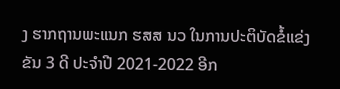ງ ຮາກຖານພະແນກ ຮສສ ນວ ໃນການປະຕິບັດຂໍ້ແຂ່ງຂັນ 3 ດີ ປະຈໍາປີ 2021-2022 ອີກ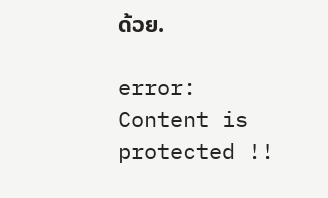ດ້ວຍ.

error: Content is protected !!